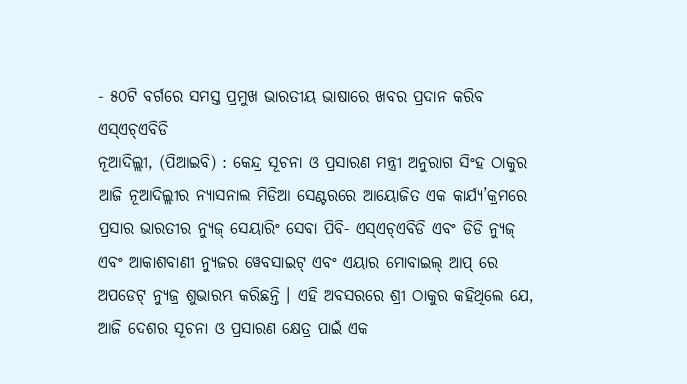- ୫୦ଟି ବର୍ଗରେ ସମସ୍ତ ପ୍ରମୁଖ ଭାରତୀୟ ଭାଷାରେ ଖବର ପ୍ରଦାନ କରିବ ଏସ୍ଏଚ୍ଏବିଡି
ନୂଆଦିଲ୍ଲୀ, (ପିଆଇବି) : କେନ୍ଦ୍ର ସୂଚନା ଓ ପ୍ରସାରଣ ମନ୍ତ୍ରୀ ଅନୁରାଗ ସିଂହ ଠାକୁର ଆଜି ନୂଆଦିଲ୍ଲୀର ନ୍ୟାସନାଲ ମିଡିଆ ସେଣ୍ଟରରେ ଆୟୋଜିତ ଏକ କାର୍ଯ୍ୟ’କ୍ରମରେ ପ୍ରସାର ଭାରତୀର ନ୍ୟୁଜ୍ ସେୟାରିଂ ସେବା ପିବି- ଏସ୍ଏଚ୍ଏବିଡି ଏବଂ ଡିଡି ନ୍ୟୁଜ୍ ଏବଂ ଆକାଶବାଣୀ ନ୍ୟୁଜର ୱେବସାଇଟ୍ ଏବଂ ଏୟାର ମୋବାଇଲ୍ ଆପ୍ ରେ ଅପଡେଟ୍ ନ୍ୟୁଜ୍ର ଶୁଭାରମ୍ଭ କରିଛନ୍ତି । ଏହି ଅବସରରେ ଶ୍ରୀ ଠାକୁର କହିଥିଲେ ଯେ, ଆଜି ଦେଶର ସୂଚନା ଓ ପ୍ରସାରଣ କ୍ଷେତ୍ର ପାଇଁ ଏକ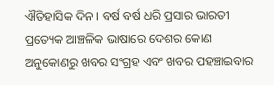ଐତିହାସିକ ଦିନ । ବର୍ଷ ବର୍ଷ ଧରି ପ୍ରସାର ଭାରତୀ ପ୍ରତ୍ୟେକ ଆଞ୍ଚଳିକ ଭାଷାରେ ଦେଶର କୋଣ ଅନୁକୋଣରୁ ଖବର ସଂଗ୍ରହ ଏବଂ ଖବର ପହଞ୍ଚାଇବାର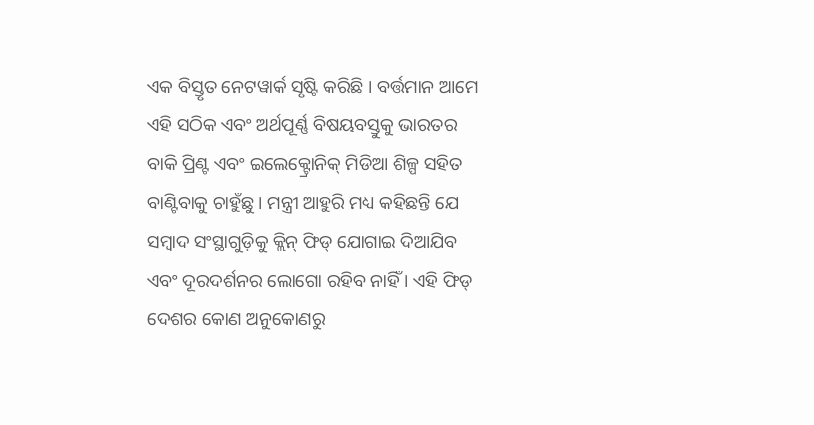ଏକ ବିସ୍ତୃତ ନେଟୱାର୍କ ସୃଷ୍ଟି କରିଛି । ବର୍ତ୍ତମାନ ଆମେ ଏହି ସଠିକ ଏବଂ ଅର୍ଥପୂର୍ଣ୍ଣ ବିଷୟବସ୍ତୁକୁ ଭାରତର ବାକି ପ୍ରିଣ୍ଟ ଏବଂ ଇଲେକ୍ଟ୍ରୋନିକ୍ ମିଡିଆ ଶିଳ୍ପ ସହିତ ବାଣ୍ଟିବାକୁ ଚାହୁଁଛୁ । ମନ୍ତ୍ରୀ ଆହୁରି ମଧ୍ୟ କହିଛନ୍ତି ଯେ ସମ୍ବାଦ ସଂସ୍ଥାଗୁଡ଼ିକୁ କ୍ଲିନ୍ ଫିଡ୍ ଯୋଗାଇ ଦିଆଯିବ ଏବଂ ଦୂରଦର୍ଶନର ଲୋଗୋ ରହିବ ନାହିଁ । ଏହି ଫିଡ୍ ଦେଶର କୋଣ ଅନୁକୋଣରୁ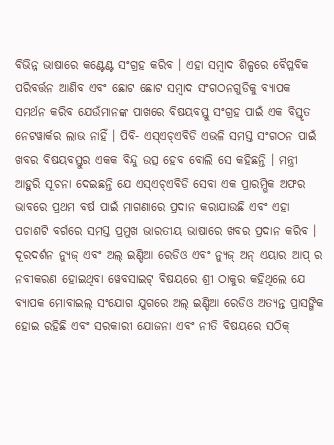ବିଭିନ୍ନ ଭାଷାରେ କଣ୍ଟେଣ୍ଟ ସଂଗ୍ରହ କରିବ । ଏହା ସମ୍ବାଦ ଶିଳ୍ପରେ ବୈପ୍ଳବିକ ପରିବର୍ତ୍ତନ ଆଣିବ ଏବଂ ଛୋଟ ଛୋଟ ସମ୍ବାଦ ସଂଗଠନଗୁଡିକୁ ବ୍ୟାପକ ସମର୍ଥନ କରିବ ଯେଉଁମାନଙ୍କ ପାଖରେ ବିଷୟବସ୍ତୁ ସଂଗ୍ରହ ପାଇଁ ଏକ ବିସ୍ତୃତ ନେଟୱାର୍କର ଲାଭ ନାହିଁ । ପିବି- ଏସ୍ଏଚ୍ଏବିଡି ଏଭଳି ସମସ୍ତ ସଂଗଠନ ପାଇଁ ଖବର ବିଷୟବସ୍ତୁର ଏକକ ବିନ୍ଦୁ ଉତ୍ସ ହେବ ବୋଲି ସେ କହିଛନ୍ତି । ମନ୍ତ୍ରୀ ଆହୁରି ସୂଚନା ଦେଇଛନ୍ତି ଯେ ଏସ୍ଏଚ୍ଏବିଡି ସେବା ଏକ ପ୍ରାରମ୍ଭିକ ଅଫର ଭାବରେ ପ୍ରଥମ ବର୍ଷ ପାଇଁ ମାଗଣାରେ ପ୍ରଦାନ କରାଯାଉଛି ଏବଂ ଏହା ପଚାଶଟି ବର୍ଗରେ ସମସ୍ତ ପ୍ରମୁଖ ଭାରତୀୟ ଭାଷାରେ ଖବର ପ୍ରଦାନ କରିବ । ଦୂରଦର୍ଶନ ନ୍ୟୁଜ୍ ଏବଂ ଅଲ୍ ଇଣ୍ଡିଆ ରେଡିଓ ଏବଂ ନ୍ୟୁଜ୍ ଅନ୍ ଏୟାର ଆପ୍ ର ନବୀକରଣ ହୋଇଥିବା ୱେବସାଇଟ୍ ବିଷୟରେ ଶ୍ରୀ ଠାକୁର କହିଥିଲେ ଯେ ବ୍ୟାପକ ମୋବାଇଲ୍ ସଂଯୋଗ ଯୁଗରେ ଅଲ୍ ଇଣ୍ଡିଆ ରେଡିଓ ଅତ୍ୟନ୍ତ ପ୍ରାସଙ୍ଗିକ ହୋଇ ରହିଛି ଏବଂ ସରକାରୀ ଯୋଜନା ଏବଂ ନୀତି ବିଷୟରେ ସଠିକ୍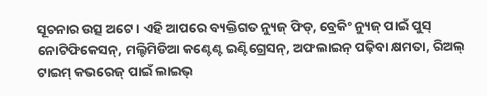ସୂଚନାର ଉତ୍ସ ଅଟେ । ଏହି ଆପରେ ବ୍ୟକ୍ତିଗତ ନ୍ୟୁଜ୍ ଫିଡ୍, ବ୍ରେକିଂ ନ୍ୟୁଜ୍ ପାଇଁ ପୁସ୍ ନୋଟିଫିକେସନ୍, ମଲ୍ଟିମିଡିଆ କଣ୍ଟେଣ୍ଟ ଇଣ୍ଟିଗ୍ରେସନ୍, ଅଫଲାଇନ୍ ପଢ଼ିବା କ୍ଷମତା, ରିଅଲ୍ ଟାଇମ୍ କଭରେଜ୍ ପାଇଁ ଲାଇଭ୍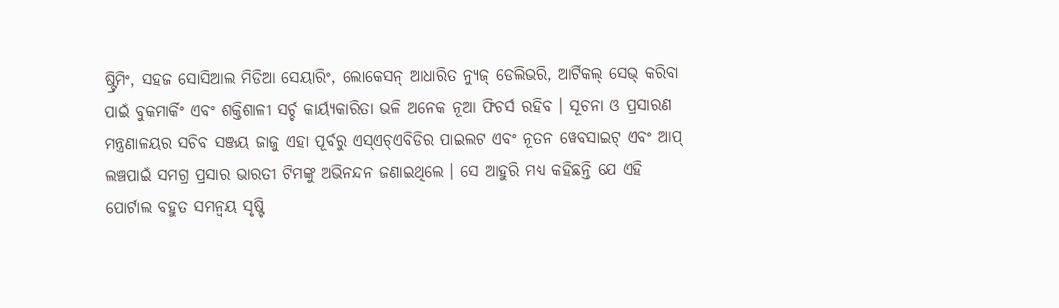ଷ୍ଟ୍ରିମିଂ, ସହଜ ସୋସିଆଲ ମିଡିଆ ସେୟାରିଂ, ଲୋକେସନ୍ ଆଧାରିତ ନ୍ୟୁଜ୍ ଡେଲିଭରି, ଆର୍ଟିକଲ୍ ସେଭ୍ କରିବା ପାଇଁ ବୁକମାର୍କିଂ ଏବଂ ଶକ୍ତିଶାଳୀ ସର୍ଚ୍ଚ କାର୍ୟ୍ୟକାରିତା ଭଳି ଅନେକ ନୂଆ ଫିଚର୍ସ ରହିବ । ସୂଚନା ଓ ପ୍ରସାରଣ ମନ୍ତ୍ରଣାଳୟର ସଚିବ ସଞ୍ଜୟ ଜାଜୁ ଏହା ପୂର୍ବରୁ ଏସ୍ଏଚ୍ଏବିଡିର ପାଇଲଟ ଏବଂ ନୂତନ ୱେବସାଇଟ୍ ଏବଂ ଆପ୍ ଲଞ୍ଚପାଇଁ ସମଗ୍ର ପ୍ରସାର ଭାରତୀ ଟିମଙ୍କୁ ଅଭିନନ୍ଦନ ଜଣାଇଥିଲେ । ସେ ଆହୁରି ମଧ୍ୟ କହିଛନ୍ତି ଯେ ଏହି ପୋର୍ଟାଲ ବହୁତ ସମନ୍ୱୟ ସୃଷ୍ଟି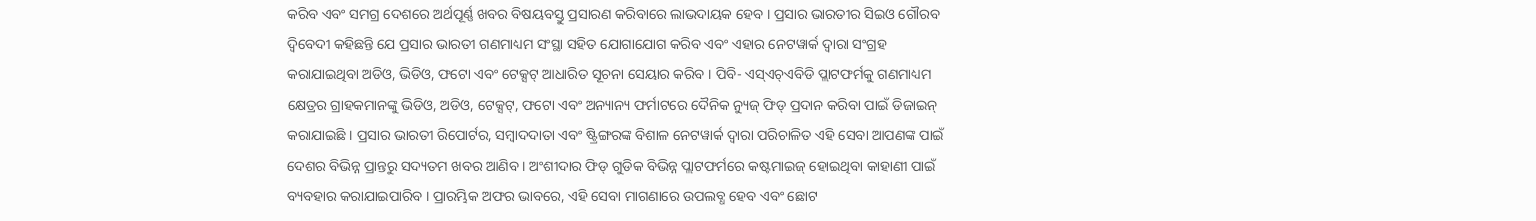କରିବ ଏବଂ ସମଗ୍ର ଦେଶରେ ଅର୍ଥପୂର୍ଣ୍ଣ ଖବର ବିଷୟବସ୍ତୁ ପ୍ରସାରଣ କରିବାରେ ଲାଭଦାୟକ ହେବ । ପ୍ରସାର ଭାରତୀର ସିଇଓ ଗୌରବ ଦ୍ୱିବେଦୀ କହିଛନ୍ତି ଯେ ପ୍ରସାର ଭାରତୀ ଗଣମାଧ୍ୟମ ସଂସ୍ଥା ସହିତ ଯୋଗାଯୋଗ କରିବ ଏବଂ ଏହାର ନେଟୱାର୍କ ଦ୍ୱାରା ସଂଗ୍ରହ କରାଯାଇଥିବା ଅଡିଓ, ଭିଡିଓ, ଫଟୋ ଏବଂ ଟେକ୍ସଟ୍ ଆଧାରିତ ସୂଚନା ସେୟାର କରିବ । ପିବି- ଏସ୍ଏଚ୍ଏବିଡି ପ୍ଲାଟଫର୍ମକୁ ଗଣମାଧ୍ୟମ କ୍ଷେତ୍ରର ଗ୍ରାହକମାନଙ୍କୁ ଭିଡିଓ, ଅଡିଓ, ଟେକ୍ସଟ୍, ଫଟୋ ଏବଂ ଅନ୍ୟାନ୍ୟ ଫର୍ମାଟରେ ଦୈନିକ ନ୍ୟୁଜ୍ ଫିଡ୍ ପ୍ରଦାନ କରିବା ପାଇଁ ଡିଜାଇନ୍ କରାଯାଇଛି । ପ୍ରସାର ଭାରତୀ ରିପୋର୍ଟର, ସମ୍ବାଦଦାତା ଏବଂ ଷ୍ଟ୍ରିଙ୍ଗରଙ୍କ ବିଶାଳ ନେଟୱାର୍କ ଦ୍ୱାରା ପରିଚାଳିତ ଏହି ସେବା ଆପଣଙ୍କ ପାଇଁ ଦେଶର ବିଭିନ୍ନ ପ୍ରାନ୍ତରୁ ସଦ୍ୟତମ ଖବର ଆଣିବ । ଅଂଶୀଦାର ଫିଡ୍ ଗୁଡିକ ବିଭିନ୍ନ ପ୍ଲାଟଫର୍ମରେ କଷ୍ଟମାଇଜ୍ ହୋଇଥିବା କାହାଣୀ ପାଇଁ ବ୍ୟବହାର କରାଯାଇପାରିବ । ପ୍ରାରମ୍ଭିକ ଅଫର ଭାବରେ, ଏହି ସେବା ମାଗଣାରେ ଉପଲବ୍ଧ ହେବ ଏବଂ ଛୋଟ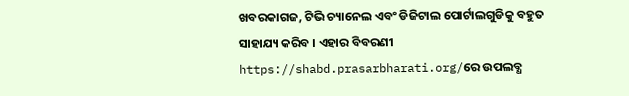ଖବରକାଗଜ, ଟିଭି ଚ୍ୟାନେଲ ଏବଂ ଡିଜିଟାଲ ପୋର୍ଟାଲଗୁଡିକୁ ବହୁତ ସାହାଯ୍ୟ କରିବ । ଏହାର ବିବରଣୀ https://shabd.prasarbharati.org/ରେ ଉପଲବ୍ଧ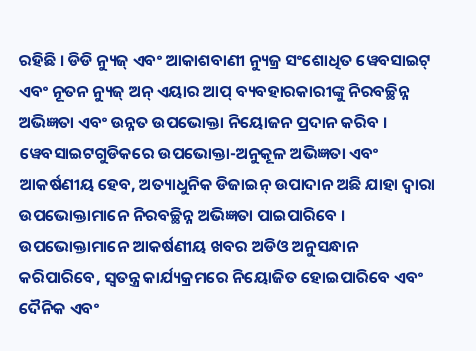ରହିଛି । ଡିଡି ନ୍ୟୁଜ୍ ଏବଂ ଆକାଶବାଣୀ ନ୍ୟୁଜ୍ର ସଂଶୋଧିତ ୱେବସାଇଟ୍ ଏବଂ ନୂତନ ନ୍ୟୁଜ୍ ଅନ୍ ଏୟାର ଆପ୍ ବ୍ୟବହାରକାରୀଙ୍କୁ ନିରବଚ୍ଛିନ୍ନ ଅଭିଜ୍ଞତା ଏବଂ ଉନ୍ନତ ଉପଭୋକ୍ତା ନିୟୋଜନ ପ୍ରଦାନ କରିବ । ୱେବସାଇଟଗୁଡିକରେ ଉପଭୋକ୍ତା-ଅନୁକୂଳ ଅଭିଜ୍ଞତା ଏବଂ ଆକର୍ଷଣୀୟ ହେବ, ଅତ୍ୟାଧୁନିକ ଡିଜାଇନ୍ ଉପାଦାନ ଅଛି ଯାହା ଦ୍ୱାରା ଉପଭୋକ୍ତାମାନେ ନିରବଚ୍ଛିନ୍ନ ଅଭିଜ୍ଞତା ପାଇପାରିବେ । ଉପଭୋକ୍ତାମାନେ ଆକର୍ଷଣୀୟ ଖବର ଅଡିଓ ଅନୁସନ୍ଧାନ କରିପାରିବେ, ସ୍ୱତନ୍ତ୍ର କାର୍ଯ୍ୟକ୍ରମରେ ନିୟୋଜିତ ହୋଇପାରିବେ ଏବଂ ଦୈନିକ ଏବଂ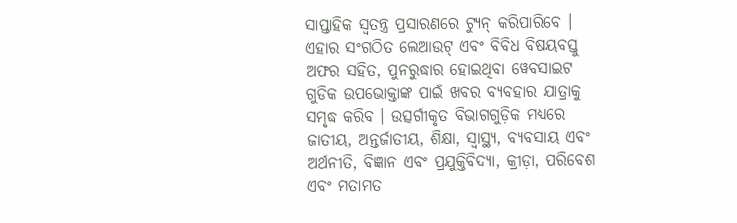ସାପ୍ତାହିକ ସ୍ୱତନ୍ତ୍ର ପ୍ରସାରଣରେ ଟ୍ୟୁନ୍ କରିପାରିବେ । ଏହାର ସଂଗଠିତ ଲେଆଉଟ୍ ଏବଂ ବିବିଧ ବିଷୟବସ୍ତୁ ଅଫର ସହିତ, ପୁନରୁଦ୍ଧାର ହୋଇଥିବା ୱେବସାଇଟ ଗୁଡିକ ଉପଭୋକ୍ତାଙ୍କ ପାଇଁ ଖବର ବ୍ୟବହାର ଯାତ୍ରାକୁ ସମୃଦ୍ଧ କରିବ । ଉତ୍ସର୍ଗୀକୃତ ବିଭାଗଗୁଡ଼ିକ ମଧ୍ୟରେ ଜାତୀୟ, ଅନ୍ତର୍ଜାତୀୟ, ଶିକ୍ଷା, ସ୍ୱାସ୍ଥ୍ୟ, ବ୍ୟବସାୟ ଏବଂ ଅର୍ଥନୀତି, ବିଜ୍ଞାନ ଏବଂ ପ୍ରଯୁକ୍ତିବିଦ୍ୟା, କ୍ରୀଡ଼ା, ପରିବେଶ ଏବଂ ମତାମତ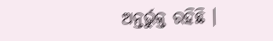ଅନ୍ତର୍ଭୁକ୍ତ ରହିଛି ।